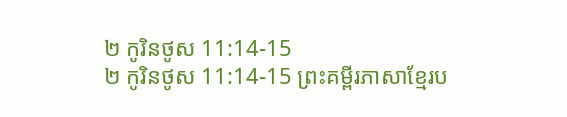២ កូរិនថូស 11:14-15
២ កូរិនថូស 11:14-15 ព្រះគម្ពីរភាសាខ្មែរប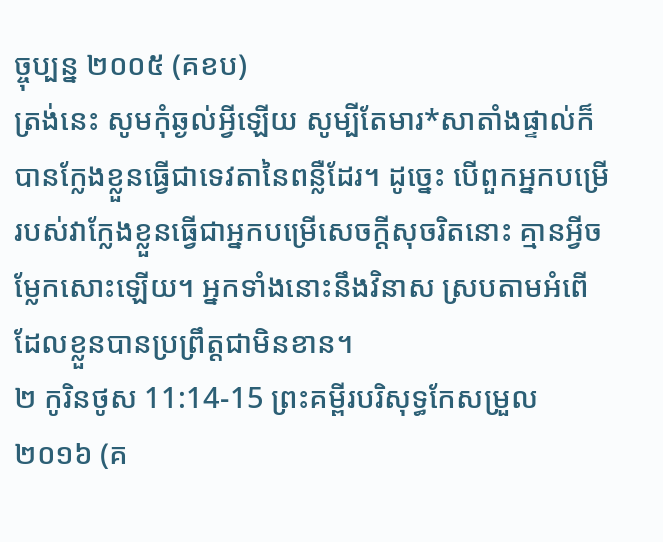ច្ចុប្បន្ន ២០០៥ (គខប)
ត្រង់នេះ សូមកុំឆ្ងល់អ្វីឡើយ សូម្បីតែមារ*សាតាំងផ្ទាល់ក៏បានក្លែងខ្លួនធ្វើជាទេវតានៃពន្លឺដែរ។ ដូច្នេះ បើពួកអ្នកបម្រើរបស់វាក្លែងខ្លួនធ្វើជាអ្នកបម្រើសេចក្ដីសុចរិតនោះ គ្មានអ្វីចម្លែកសោះឡើយ។ អ្នកទាំងនោះនឹងវិនាស ស្របតាមអំពើដែលខ្លួនបានប្រព្រឹត្តជាមិនខាន។
២ កូរិនថូស 11:14-15 ព្រះគម្ពីរបរិសុទ្ធកែសម្រួល ២០១៦ (គ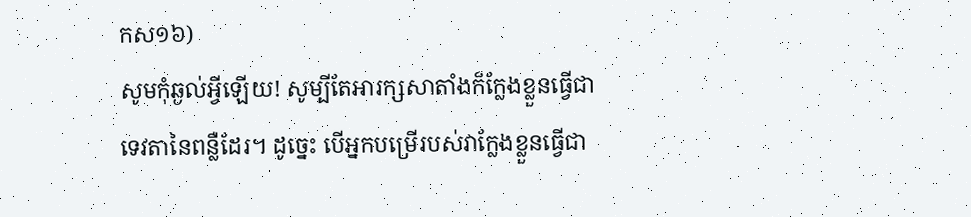កស១៦)
សូមកុំឆ្ងល់អ្វីឡើយ! សូម្បីតែអារក្សសាតាំងក៏ក្លែងខ្លួនធ្វើជាទេវតានៃពន្លឺដែរ។ ដូច្នេះ បើអ្នកបម្រើរបស់វាក្លែងខ្លួនធ្វើជា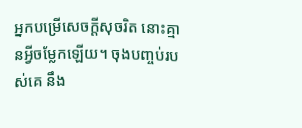អ្នកបម្រើសេចក្តីសុចរិត នោះគ្មានអ្វីចម្លែកឡើយ។ ចុងបញ្ចប់របស់គេ នឹង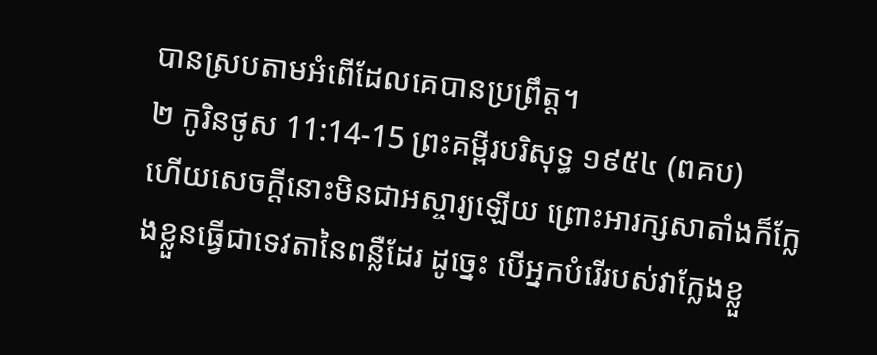បានស្របតាមអំពើដែលគេបានប្រព្រឹត្ត។
២ កូរិនថូស 11:14-15 ព្រះគម្ពីរបរិសុទ្ធ ១៩៥៤ (ពគប)
ហើយសេចក្ដីនោះមិនជាអស្ចារ្យឡើយ ព្រោះអារក្សសាតាំងក៏ក្លែងខ្លួនធ្វើជាទេវតានៃពន្លឺដែរ ដូច្នេះ បើអ្នកបំរើរបស់វាក្លែងខ្លួ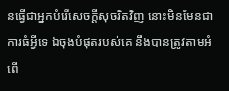នធ្វើជាអ្នកបំរើសេចក្ដីសុចរិតវិញ នោះមិនមែនជាការធំអ្វីទេ ឯចុងបំផុតរបស់គេ នឹងបានត្រូវតាមអំពើ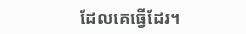ដែលគេធ្វើដែរ។